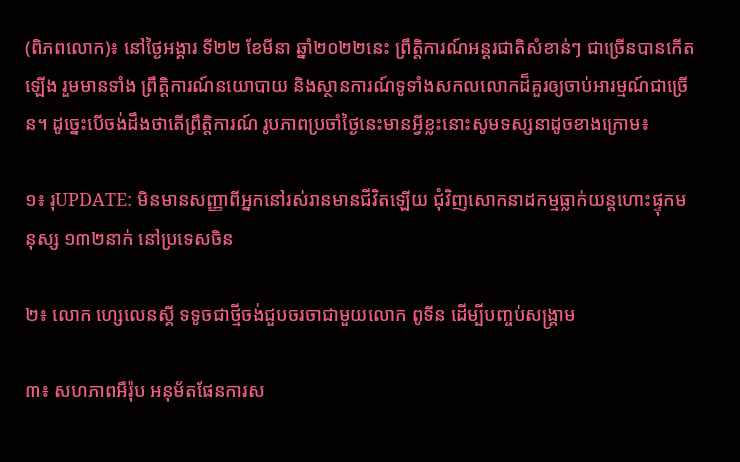(ពិភពលោក)៖ នៅថ្ងៃអង្គារ ទី២២ ខែមីនា ឆ្នាំ២០២២នេះ ព្រឹត្តិការណ៍អន្តរជាតិសំខាន់ៗ ជាច្រើនបានកើតឡើង រួមមានទាំង ព្រឹត្តិការណ៍នយោបាយ និងស្ថានការណ៍ទូទាំងសកលលោកដ៏គួរឲ្យចាប់អារម្មណ៍ជាច្រើន។ ដូច្នេះបើចង់ដឹងថាតើព្រឹត្តិការណ៍ រូបភាពប្រចាំថ្ងៃនេះមានអ្វីខ្លះនោះសូមទស្សនាដូចខាងក្រោម៖

១៖ រុUPDATE: មិនមានសញ្ញាពីអ្នកនៅរស់រានមានជីវិតឡើយ ជុំវិញសោកនាដកម្មធ្លាក់យន្ដហោះផ្ទុកមនុស្ស ១៣២នាក់ នៅប្រទេសចិន

២៖ លោក ហ្សេលេនស្គី ទទូចជាថ្មីចង់ជួបចរចាជាមួយលោក ពូទីន ដើម្បីបញ្ចប់សង្រ្គាម

៣៖ សហភាពអឺរ៉ុប អនុម័តផែនការស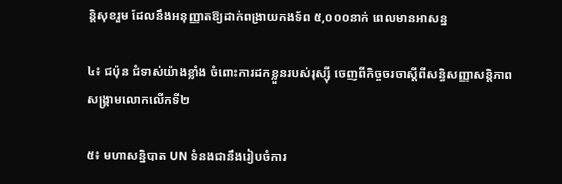ន្តិសុខរួម ដែលនឹងអនុញ្ញាតឱ្យដាក់ពង្រាយកងទ័ព ៥,០០០នាក់ ពេលមានអាសន្ន

៤៖ ជប៉ុន ជំទាស់យ៉ាងខ្លាំង ចំពោះការដកខ្លួនរបស់រុស្ស៊ី ចេញពីកិច្ចចរចាស្ដីពីសន្ធិសញ្ញាសន្តិភាពសង្រ្គាមលោកលើកទី២

៥៖ មហាសន្និបាត UN ទំនងជានឹងរៀបចំការ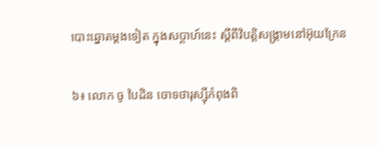បោះឆ្នោតម្តងទៀត ក្នុងសប្តាហ៍នេះ ស្តីពីវិបត្តិសង្រ្គាមនៅអ៊ុយក្រែន

៦៖ លោក ចូ បៃដិន ចោទថារុស្ស៊ីកំពុងពិ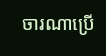ចារណាប្រើ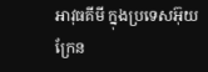អាវុធគីមី ក្នុងប្រទេសអ៊ុយក្រែន